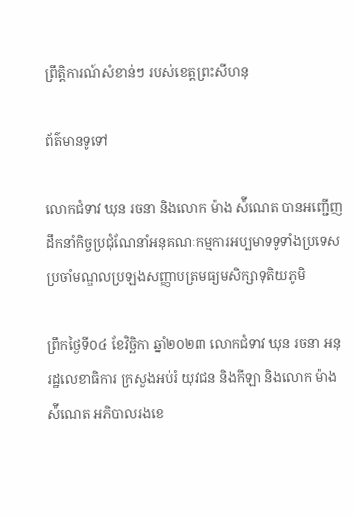ព្រឹត្តិការណ៍សំខាន់ៗ របស់ខេត្តព្រះសីហនុ

ព័ត៌មានទូទៅ

លោកជំទាវ ឃុន រចនា និងលោក ម៉ាង ស៉ីណេត បានអញ្ជើញដឹកនាំកិច្ចប្រជុំណែនាំអនុគណៈកម្មការអប្បមាទទូទាំងប្រទេសប្រចាំមណ្ឌលប្រឡងសញ្ញាបត្រមធ្យមសិក្សាទុតិយភូមិ

ព្រឹកថ្ងៃទី០៤ ខែវិច្ឆិកា ឆ្នាំ២០២៣ លោកជំទាវ ឃុន រចនា អនុរដ្ឋលេខាធិការ ក្រសួងអប់រំ យុវជន និងកីឡា និងលោក ម៉ាង ស៉ីណេត អភិបាលរងខេ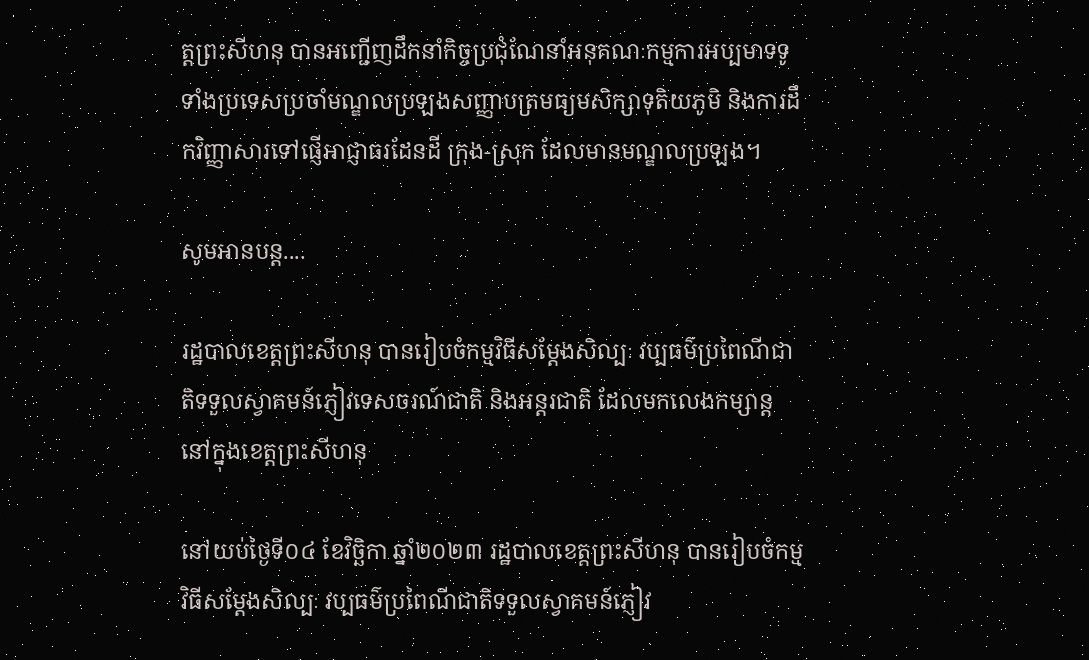ត្តព្រះសីហនុ បានអញ្ជើញដឹកនាំកិច្ចប្រជុំណែនាំអនុគណៈកម្មការអប្បមាទទូទាំងប្រទេសប្រចាំមណ្ឌលប្រឡងសញ្ញាបត្រមធ្យមសិក្សាទុតិយភូមិ និងការដឹកវិញ្ញាសារទៅផ្ញើអាជ្ញាធរដែនដី ក្រុង-ស្រុក ដែលមានមណ្ឌលប្រឡង។

សូមអានបន្ត....

រដ្ឋបាលខេត្តព្រះសីហនុ បានរៀបចំកម្មវិធីសម្តែងសិល្បៈ វប្បធម៌ប្រពៃណីជាតិទទួលស្វាគមន៍ភ្ញៀវទេសចរណ៍ជាតិ និងអន្តរជាតិ ដែលមកលេងកម្សាន្តនៅក្នុងខេត្តព្រះសីហនុ

នៅយប់ថ្ងៃទី០៤ ខែវិច្ឆិកា ឆ្នាំ២០២៣ រដ្ឋបាលខេត្តព្រះសីហនុ បានរៀបចំកម្មវិធីសម្តែងសិល្បៈ វប្បធម៌ប្រពៃណីជាតិទទួលស្វាគមន៍ភ្ញៀវ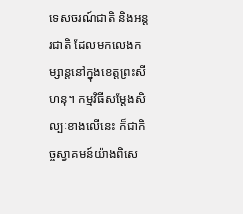ទេសចរណ៍ជាតិ និងអន្តរជាតិ ដែលមកលេងកម្សាន្តនៅក្នុងខេត្តព្រះសីហនុ។ កម្មវិធីសម្តែងសិល្បៈខាងលើនេះ ក៏ជាកិច្ចស្វាគមន៍យ៉ាងពិសេ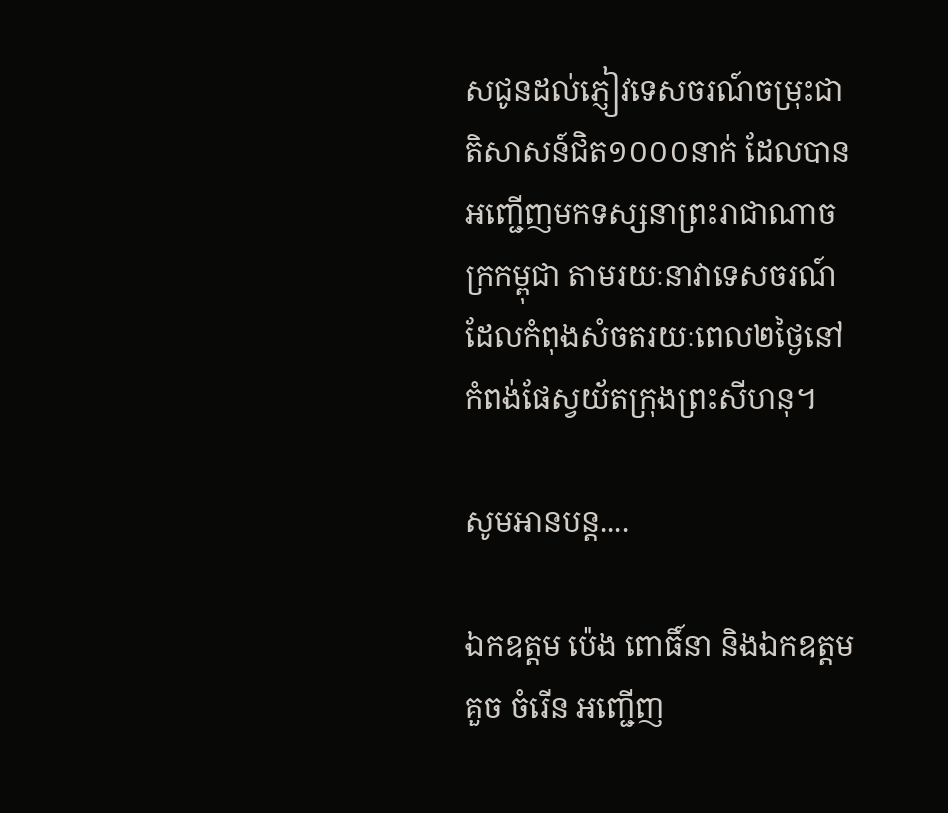សជូនដល់ភ្ញៀវទេសចរណ៍ចម្រុះជាតិសាសន៍ជិត១០០០នាក់ ដែលបានអញ្ជើញមកទស្សនាព្រះរាជាណាចក្រកម្ពុជា តាមរយៈនាវាទេសចរណ៍ ដែលកំពុងសំចតរយៈពេល២ថ្ងៃនៅកំពង់ផែស្វយ័តក្រុងព្រះសីហនុ។

សូមអានបន្ត....

ឯកឧត្តម ប៉េង ពោធិ៍នា និងឯកឧត្តម គួច ចំរើន អញ្ជើញ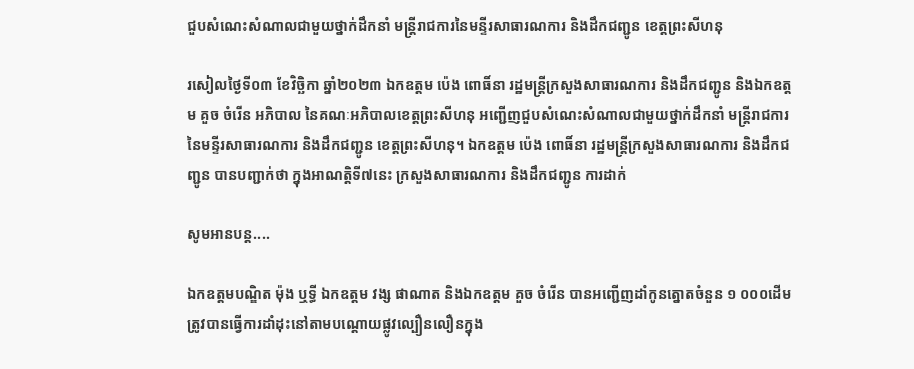ជួបសំណេះសំណាលជាមួយថ្នាក់ដឹកនាំ មន្ត្រីរាជការនៃមន្ទីរសាធារណការ និងដឹកជញ្ជូន ខេត្តព្រះសីហនុ

រសៀលថ្ងៃទី០៣ ខែវិច្ឆិកា ឆ្នាំ២០២៣ ឯកឧត្តម ប៉េង ពោធិ៍នា រដ្ឋមន្ត្រីក្រសួងសាធារណការ និងដឹកជញ្ជូន និងឯកឧត្តម គួច ចំរើន អភិបាល នៃគណៈអភិបាលខេត្តព្រះសីហនុ អញ្ជើញជួបសំណេះសំណាលជាមួយថ្នាក់ដឹកនាំ មន្ត្រីរាជការនៃមន្ទីរសាធារណការ និងដឹកជញ្ជូន ខេត្តព្រះសីហនុ។ ឯកឧត្តម ប៉េង ពោធិ៍នា រដ្ឋមន្ត្រីក្រសួងសាធារណការ និងដឹកជញ្ជូន បានបញ្ជាក់ថា ក្នុងអាណត្តិទី៧នេះ ក្រសួងសាធារណការ និងដឹកជញ្ជូន ការដាក់

សូមអានបន្ត....

ឯកឧត្តមបណ្ឌិត ម៉ុង ឬទ្ធី ឯកឧត្តម វង្ស ផាណាត និងឯកឧត្តម គួច ចំរើន បានអញ្ជើញដាំកូនត្នោតចំនួន ១ ០០០ដើម ត្រូវបានធ្វើការដាំដុះនៅតាមបណ្តោយផ្លូវល្បឿនលឿនក្នុង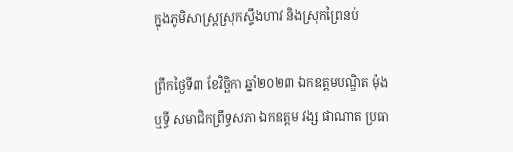ក្នុងភូមិសាស្ត្រស្រុកស្ទឹងហាវ និងស្រុកព្រៃនប់

ព្រឹកថ្ងៃទី៣ ខែវិច្ឆិកា ឆ្នាំ២០២៣ ឯកឧត្តមបណ្ឌិត ម៉ុង ឬទ្ធី សមាជិកព្រឹទ្ធសភា ឯកឧត្តម វង្ស ផាណាត ប្រធា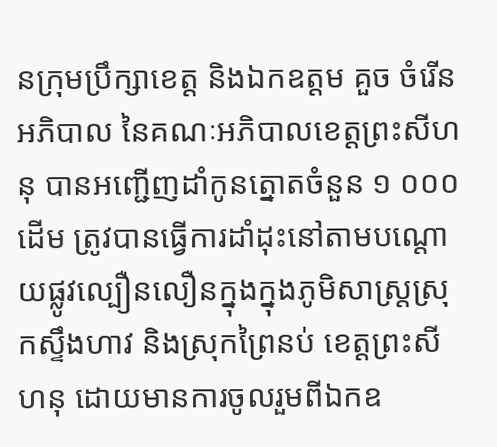នក្រុមប្រឹក្សាខេត្ត និងឯកឧត្តម គួច ចំរើន អភិបាល នៃគណៈអភិបាលខេត្តព្រះសីហនុ បានអញ្ជើញដាំកូនត្នោតចំនួន ១ ០០០ដើម ត្រូវបានធ្វើការដាំដុះនៅតាមបណ្តោយផ្លូវល្បឿនលឿនក្នុងក្នុងភូមិសាស្ត្រស្រុកស្ទឹងហាវ និងស្រុកព្រៃនប់ ខេត្តព្រះសីហនុ ដោយមានការចូលរួមពីឯកឧ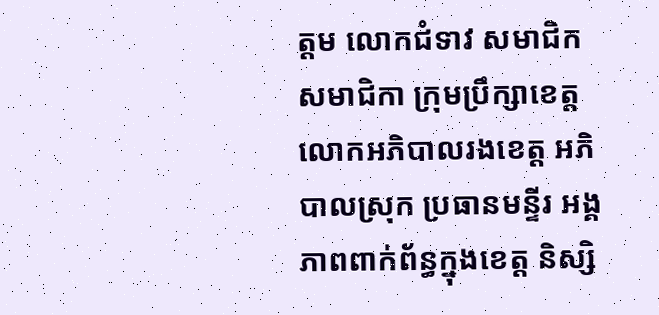ត្តម លោកជំទាវ សមាជិក សមាជិកា ក្រុមប្រឹក្សាខេត្ត លោកអភិបាលរងខេត្ត អភិបាលស្រុក ប្រធានមន្ទីរ អង្គភាពពាក់ព័ន្ធក្នុងខេត្ត និស្សិ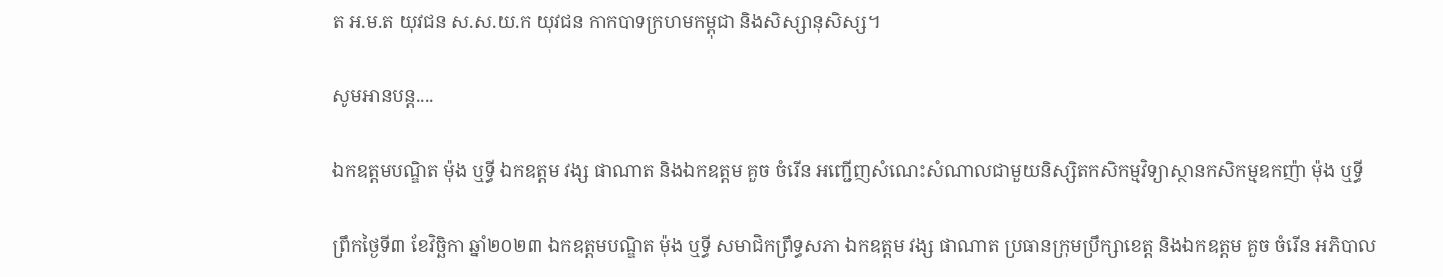ត អ.ម.ត យុវជន ស.ស.យ.ក យុវជន កាកបាទក្រហមកម្ពុជា និងសិស្សានុសិស្ស។

សូមអានបន្ត....

ឯកឧត្តមបណ្ឌិត ម៉ុង ឬទ្ធី ឯកឧត្តម វង្ស ផាណាត និងឯកឧត្តម គួច ចំរើន អញ្ជើញសំណេះសំណាលជាមួយនិស្សិតកសិកម្មវិទ្យាស្ថានកសិកម្មឧកញ៉ា ម៉ុង ឬទ្ធី

ព្រឹកថ្ងៃទី៣ ខែវិច្ឆិកា ឆ្នាំ២០២៣ ឯកឧត្តមបណ្ឌិត ម៉ុង ឬទ្ធី សមាជិកព្រឹទ្ធសភា ឯកឧត្តម វង្ស ផាណាត ប្រធានក្រុមប្រឹក្សាខេត្ត និងឯកឧត្តម គួច ចំរើន អភិបាល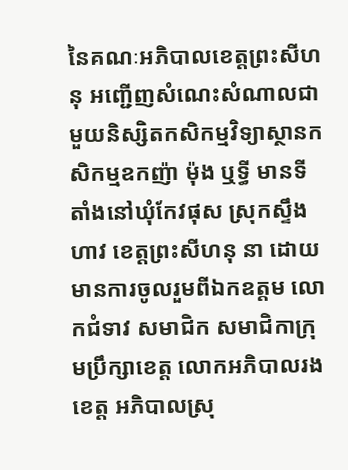នៃគណៈអភិបាលខេត្តព្រះសីហនុ អញ្ជើញសំណេះសំណាលជាមួយនិស្សិតកសិកម្មវិទ្យាស្ថានកសិកម្មឧកញ៉ា ម៉ុង ឬទ្ធី មានទីតាំងនៅឃុំកែវផុស ស្រុកស្ទឹងហាវ ខេត្តព្រះសីហនុ នា ដោយមានការចូលរួមពីឯកឧត្តម លោកជំទាវ សមាជិក សមាជិកាក្រុមប្រឹក្សាខេត្ត លោកអភិបាលរងខេត្ត អភិបាលស្រុ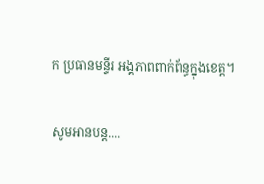ក ប្រធានមន្ទីរ អង្គភាពពាក់ព័ន្ធក្នុងខេត្ត។

សូមអានបន្ត....